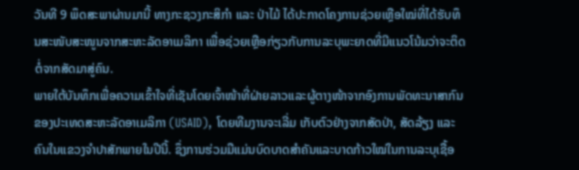ວັນທີ 9 ພຶດສະພາຜ່ານມານີ້ ທາງກະຊວງກະສິກຳ ແລະ ປ່າໄມ້ ໄດ້ປະກາດໂຄງການຊ່ວຍເຫຼືອໃໝ່ທີ່ໄດ້ຮັບທຶນສະໜັບສະໜູນຈາກສະຫະລັດອາເມລິກາ ເພື່ອຊ່ວຍເຫຼືອກ່ຽວກັບການລະບຸພະຍາດທີ່ມີແນວໂນ້ມວ່າຈະຕິດຕໍ່ຈາກສັດມາສູ່ຄົນ.
ພາຍໃຕ້ບັນທຶກເພື່ອຄວາມເຂົ້າໃຈທີ່ເຊັນໂດຍເຈົ້າໜ້າທີ່ຝ່າຍລາວແລະຜູ້ຕາງໜ້າຈາກອົງການພັດທະນາສາກົນຂອງປະເທດສະຫະລັດອາເມລິກາ (USAID), ໂດຍທີມງານຈະເລີ່ມ ເກັບຕົວຢ່າງຈາກສັດປ່າ, ສັດລ້ຽງ ແລະ ຄົນໃນແຂວງຈຳປາສັກພາຍໃນປີນີ້. ຊຶ່ງການຮ່ວມມືແມ່ນບົດບາດສຳຄັນແລະບາດກ້າວໃໝ່ໃນການລະບຸເຊື້ອ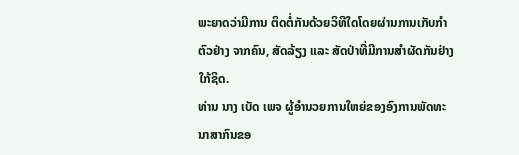ພະຍາດວ່າມີການ ຕິດຕໍ່ກັນດ້ວຍວິທີໃດໂດຍຜ່ານການເກັບກຳຕົວຢ່າງ ຈາກຄົນ, ສັດລ້ຽງ ແລະ ສັດປ່າທີ່ມີການສຳຜັດກັນຢ່າງໃກ້ຊິດ.
ທ່ານ ນາງ ເບັດ ເພຈ ຜູ້ອຳນວຍການໃຫຍ່ຂອງອົງການພັດທະນາສາກົນຂອ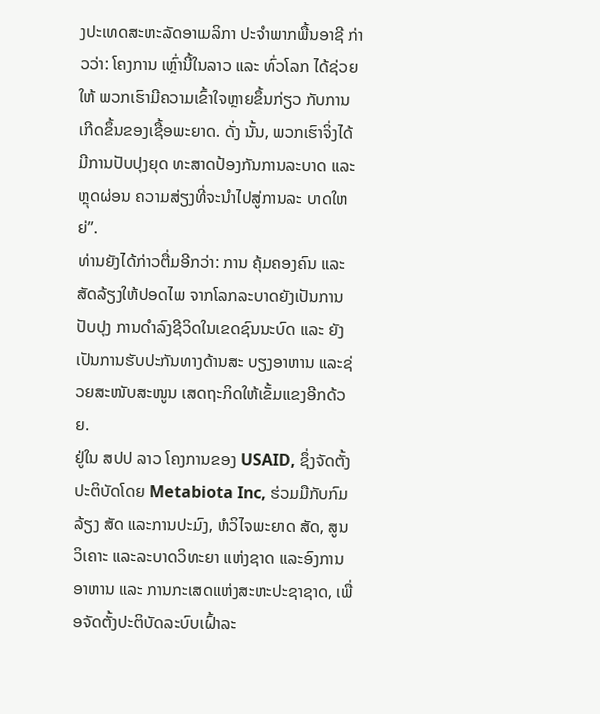ງປະເທດສະຫະລັດອາເມລິກາ ປະຈຳພາກພື້ນອາຊີ ກ່າວວ່າ: ໂຄງການ ເຫຼົ່ານີ້ໃນລາວ ແລະ ທົ່ວໂລກ ໄດ້ຊ່ວຍໃຫ້ ພວກເຮົາມີຄວາມເຂົ້າໃຈຫຼາຍຂຶ້ນກ່ຽວ ກັບການເກີດຂຶ້ນຂອງເຊື້ອພະຍາດ. ດັ່ງ ນັ້ນ, ພວກເຮົາຈິ່ງໄດ້ມີການປັບປຸງຍຸດ ທະສາດປ້ອງກັນການລະບາດ ແລະຫຼຸດຜ່ອນ ຄວາມສ່ຽງທີ່ຈະນຳໄປສູ່ການລະ ບາດໃຫຍ່”.
ທ່ານຍັງໄດ້ກ່າວຕື່ມອີກວ່າ: ການ ຄຸ້ມຄອງຄົນ ແລະສັດລ້ຽງໃຫ້ປອດໄພ ຈາກໂລກລະບາດຍັງເປັນການປັບປຸງ ການດຳລົງຊີວິດໃນເຂດຊົນນະບົດ ແລະ ຍັງເປັນການຮັບປະກັນທາງດ້ານສະ ບຽງອາຫານ ແລະຊ່ວຍສະໜັບສະໜູນ ເສດຖະກິດໃຫ້ເຂັ້ມແຂງອີກດ້ວຍ.
ຢູ່ໃນ ສປປ ລາວ ໂຄງການຂອງ USAID, ຊຶ່ງຈັດຕັ້ງປະຕິບັດໂດຍ Metabiota Inc, ຮ່ວມມືກັບກົມລ້ຽງ ສັດ ແລະການປະມົງ, ຫໍວິໄຈພະຍາດ ສັດ, ສູນວິເຄາະ ແລະລະບາດວິທະຍາ ແຫ່ງຊາດ ແລະອົງການອາຫານ ແລະ ການກະເສດແຫ່ງສະຫະປະຊາຊາດ, ເພື່ອຈັດຕັ້ງປະຕິບັດລະບົບເຝົ້າລະ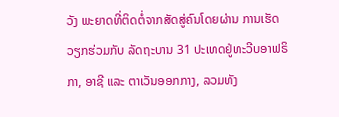ວັງ ພະຍາດທີ່ຕິດຕໍ່ຈາກສັດສູ່ຄົນໂດຍຜ່ານ ການເຮັດ ວຽກຮ່ວມກັບ ລັດຖະບານ 31 ປະເທດຢູ່ທະວີບອາຟຣິກາ, ອາຊີ ແລະ ຕາເວັນອອກກາງ, ລວມທັງ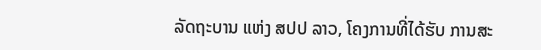ລັດຖະບານ ແຫ່ງ ສປປ ລາວ, ໂຄງການທີ່ໄດ້ຮັບ ການສະ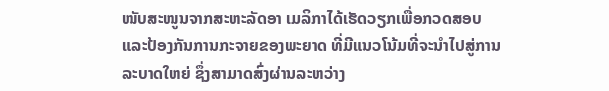ໜັບສະໜູນຈາກສະຫະລັດອາ ເມລິກາໄດ້ເຮັດວຽກເພື່ອກວດສອບ ແລະປ້ອງກັນການກະຈາຍຂອງພະຍາດ ທີ່ມີແນວໂນ້ມທີ່ຈະນຳໄປສູ່ການລະບາດໃຫຍ່ ຊຶ່ງສາມາດສົ່ງຜ່ານລະຫວ່າງ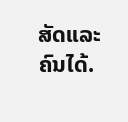ສັດແລະຄົນໄດ້.